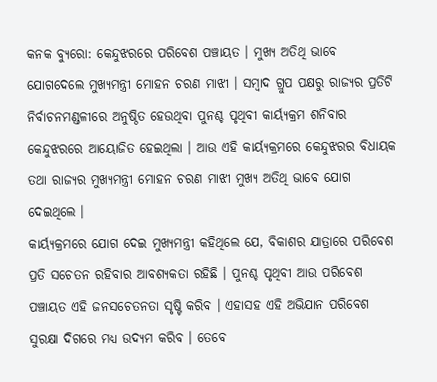କନକ ବ୍ୟୁରୋ: କେନ୍ଦୁଝରରେ ପରିବେଶ ପଞ୍ଚାୟତ । ମୁଖ୍ୟ ଅତିଥି ଭାବେ ଯୋଗଦେଲେ ମୁଖ୍ୟମନ୍ତ୍ରୀ ମୋହନ ଚରଣ ମାଝୀ । ସମ୍ବାଦ ଗ୍ରୁପ ପକ୍ଷରୁ ରାଜ୍ୟର ପ୍ରତିଟି ନିର୍ବାଚନମଣ୍ଡଳୀରେ ଅନୁଷ୍ଠିତ ହେଉଥିବା ପୁନଶ୍ଚ ପୃଥିବୀ କାର୍ୟ୍ୟକ୍ରମ ଶନିବାର କେନ୍ଦୁଝରରେ ଆୟୋଜିତ ହେଇଥିଲା । ଆଉ ଏହି କାର୍ୟ୍ୟକ୍ରମରେ କେନ୍ଦୁଝରର ବିଧାୟକ ତଥା ରାଜ୍ୟର ମୁଖ୍ୟମନ୍ତ୍ରୀ ମୋହନ ଚରଣ ମାଝୀ ମୁଖ୍ୟ ଅତିଥି ଭାବେ ଯୋଗ ଦେଇଥିଲେ ।
କାର୍ୟ୍ୟକ୍ରମରେ ଯୋଗ ଦେଇ ମୁଖ୍ୟମନ୍ତ୍ରୀ କହିଥିଲେ ଯେ, ବିକାଶର ଯାତ୍ରାରେ ପରିବେଶ ପ୍ରତି ସଚେତନ ରହିବାର ଆବଶ୍ୟକତା ରହିଛି । ପୁନଶ୍ଚ ପୃଥିବୀ ଆଉ ପରିବେଶ ପଞ୍ଚାୟତ ଏହି ଜନସଚେତନତା ସୃଷ୍ଟି କରିବ । ଏହାସହ ଏହି ଅଭିଯାନ ପରିବେଶ ସୁରକ୍ଷା ଦିଗରେ ମଧ୍ୟ ଉଦ୍ୟମ କରିବ । ତେବେ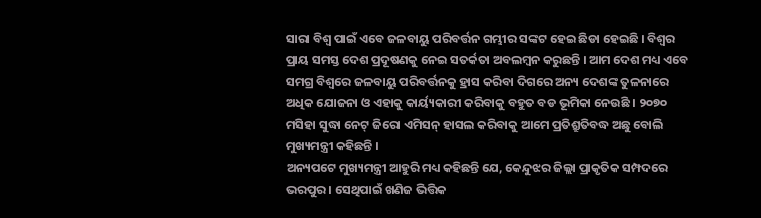ସାରା ବିଶ୍ୱ ପାଇଁ ଏବେ ଜଳବାୟୁ ପରିବର୍ତ୍ତନ ଗମ୍ଭୀର ସଙ୍କଟ ହେଇ ଛିଡା ହେଇଛି । ବିଶ୍ୱର ପ୍ରାୟ ସମସ୍ତ ଦେଶ ପ୍ରଦୂଷଣକୁ ନେଇ ସତର୍କତା ଅବଲମ୍ବନ କରୁଛନ୍ତି । ଆମ ଦେଶ ମଧ୍ୟ ଏବେ ସମଗ୍ର ବିଶ୍ୱରେ ଜଳବାୟୁ ପରିବର୍ତ୍ତନକୁ ହ୍ରାସ କରିବା ଦିଗରେ ଅନ୍ୟ ଦେଶଙ୍କ ତୁଳନାରେ ଅଧିକ ଯୋଜନା ଓ ଏହାକୁ କାର୍ୟ୍ୟକାରୀ କରିବାକୁ ବହୁତ ବଡ ଭୂମିକା ନେଉଛି । ୨୦୭୦ ମସିହା ସୁଦ୍ଧା ନେଟ୍ ଜିରୋ ଏମିସନ୍ ହାସଲ କରିବାକୁ ଆମେ ପ୍ରତିଶ୍ରୁତିବଦ୍ଧ ଅଛୁ ବୋଲି ମୁଖ୍ୟମନ୍ତ୍ରୀ କହିଛନ୍ତି ।
ଅନ୍ୟପଟେ ମୁଖ୍ୟମନ୍ତ୍ରୀ ଆହୁରି ମଧ୍ୟ କହିଛନ୍ତି ଯେ, କେନ୍ଦୁଝର ଜିଲ୍ଲା ପ୍ରାକୃତିକ ସମ୍ପଦରେ ଭରପୁର । ସେଥିପାଇଁ ଖଣିଜ ଭିତ୍ତିକ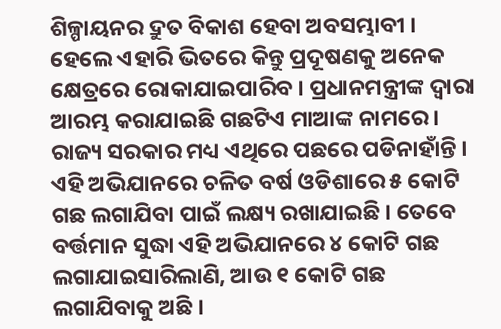ଶିଳ୍ପାୟନର ଦ୍ରୁତ ବିକାଶ ହେବା ଅବସମ୍ଭାବୀ । ହେଲେ ଏହାରି ଭିତରେ କିନ୍ତୁ ପ୍ରଦୂଷଣକୁ ଅନେକ କ୍ଷେତ୍ରରେ ରୋକାଯାଇପାରିବ । ପ୍ରଧାନମନ୍ତ୍ରୀଙ୍କ ଦ୍ୱାରା ଆରମ୍ଭ କରାଯାଇଛି ଗଛଟିଏ ମାଆଙ୍କ ନାମରେ । ରାଜ୍ୟ ସରକାର ମଧ୍ୟ ଏଥିରେ ପଛରେ ପଡିନାହାଁନ୍ତି । ଏହି ଅଭିଯାନରେ ଚଳିତ ବର୍ଷ ଓଡିଶାରେ ୫ କୋଟି ଗଛ ଲଗାଯିବା ପାଇଁ ଲକ୍ଷ୍ୟ ରଖାଯାଇଛି । ତେବେ ବର୍ତ୍ତମାନ ସୁଦ୍ଧା ଏହି ଅଭିଯାନରେ ୪ କୋଟି ଗଛ ଲଗାଯାଇସାରିଲାଣି, ଆଉ ୧ କୋଟି ଗଛ ଲଗାଯିବାକୁ ଅଛି ।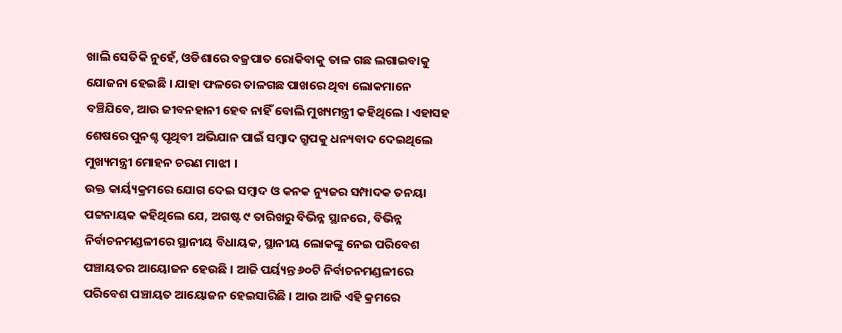ଖାଲି ସେତିକି ନୁହେଁ, ଓଡିଶାରେ ବଜ୍ରପାତ ରୋକିବାକୁ ତାଳ ଗଛ ଲଗାଇବାକୁ ଯୋଜନା ହେଇଛି । ଯାହା ଫଳରେ ତାଳଗଛ ପାଖରେ ଥିବା ଲୋକମାନେ ବଞ୍ଚିଯିବେ, ଆଉ ଜୀବନହାନୀ ହେବ ନାହିଁ ବୋଲି ମୁଖ୍ୟମନ୍ତ୍ରୀ କହିଥିଲେ । ଏହାସହ ଶେଷରେ ପୁନଶ୍ଚ ପୃଥିବୀ ଅଭିଯାନ ପାଇଁ ସମ୍ବାଦ ଗ୍ରୁପକୁ ଧନ୍ୟବାଦ ଦେଇଥିଲେ ମୁଖ୍ୟମନ୍ତ୍ରୀ ମୋହନ ଚରଣ ମାଝୀ ।
ଉକ୍ତ କାର୍ୟ୍ୟକ୍ରମରେ ଯୋଗ ଦେଇ ସମ୍ବାଦ ଓ କନକ ନ୍ୟୁଜର ସମ୍ପାଦକ ତନୟା ପଟ୍ଟନାୟକ କହିଥିଲେ ଯେ, ଅଗଷ୍ଟ ୯ ତାରିଖରୁ ବିଭିନ୍ନ ସ୍ଥାନରେ, ବିଭିନ୍ନ ନିର୍ବାଚନମଣ୍ଡଳୀରେ ସ୍ଥାନୀୟ ବିଧାୟକ, ସ୍ଥାନୀୟ ଲୋକଙ୍କୁ ନେଇ ପରିବେଶ ପଞ୍ଚାୟତର ଆୟୋଜନ ହେଉଛି । ଆଜି ପର୍ୟ୍ୟନ୍ତ ୬୦ଟି ନିର୍ବାଚନମଣ୍ଡଳୀରେ ପରିବେଶ ପଞ୍ଚାୟତ ଆୟୋଜନ ହେଇସାରିଛି । ଆଉ ଆଜି ଏହି କ୍ରମରେ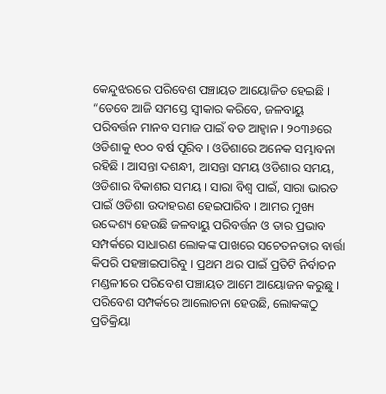କେନ୍ଦୁଝରରେ ପରିବେଶ ପଞ୍ଚାୟତ ଆୟୋଜିତ ହେଇଛି ।
“ତେବେ ଆଜି ସମସ୍ତେ ସ୍ବୀକାର କରିବେ, ଜଳବାୟୁ ପରିବର୍ତ୍ତନ ମାନବ ସମାଜ ପାଇଁ ବଡ ଆହ୍ବାନ । ୨୦୩୬ରେ ଓଡିଶାକୁ ୧୦୦ ବର୍ଷ ପୂରିବ । ଓଡିଶାରେ ଅନେକ ସମ୍ଭାବନା ରହିଛି । ଆସନ୍ତା ଦଶନ୍ଧୀ, ଆସନ୍ତା ସମୟ ଓଡିଶାର ସମୟ, ଓଡିଶାର ବିକାଶର ସମୟ । ସାରା ବିଶ୍ୱ ପାଇଁ, ସାରା ଭାରତ ପାଇଁ ଓଡିଶା ଉଦାହରଣ ହେଇପାରିବ । ଆମର ମୁଖ୍ୟ ଉଦ୍ଦେଶ୍ୟ ହେଉଛି ଜଳବାୟୁ ପରିବର୍ତ୍ତନ ଓ ତାର ପ୍ରଭାବ ସମ୍ପର୍କରେ ସାଧାରଣ ଲୋକଙ୍କ ପାଖରେ ସଚେତନତାର ବାର୍ତ୍ତା କିପରି ପହଞ୍ଚାଇପାରିବୁ । ପ୍ରଥମ ଥର ପାଇଁ ପ୍ରତିଟି ନିର୍ବାଚନ ମଣ୍ଡଳୀରେ ପରିବେଶ ପଞ୍ଚାୟତ ଆମେ ଆୟୋଜନ କରୁଛୁ । ପରିବେଶ ସମ୍ପର୍କରେ ଆଲୋଚନା ହେଉଛି, ଲୋକଙ୍କଠୁ ପ୍ରତିକ୍ରିୟା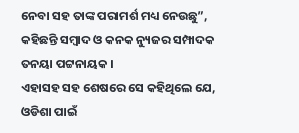ନେବା ସହ ତାଙ୍କ ପରାମର୍ଶ ମଧ୍ୟ ନେଉଛୁ”, କହିଛନ୍ତି ସମ୍ବାଦ ଓ କନକ ନ୍ୟୁଜର ସମ୍ପାଦକ ତନୟା ପଟ୍ଟନାୟକ ।
ଏହାସହ ସହ ଶେଷରେ ସେ କହିଥିଲେ ଯେ, ଓଡିଶା ପାଇଁ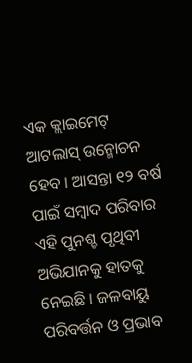ଏକ କ୍ଲାଇମେଟ୍ ଆଟଲାସ୍ ଉନ୍ମୋଚନ ହେବ । ଆସନ୍ତା ୧୨ ବର୍ଷ ପାଇଁ ସମ୍ବାଦ ପରିବାର ଏହି ପୁନଶ୍ଚ ପୃଥିବୀ ଅଭିଯାନକୁ ହାତକୁ ନେଇଛି । ଜଳବାୟୁ ପରିବର୍ତ୍ତନ ଓ ପ୍ରଭାବ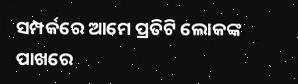ସମ୍ପର୍କରେ ଆମେ ପ୍ରତିଟି ଲୋକଙ୍କ ପାଖରେ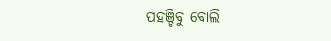ପହଞ୍ଚିବୁ ବୋଲି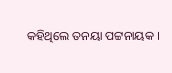କହିଥିଲେ ତନୟା ପଟ୍ଟନାୟକ ।